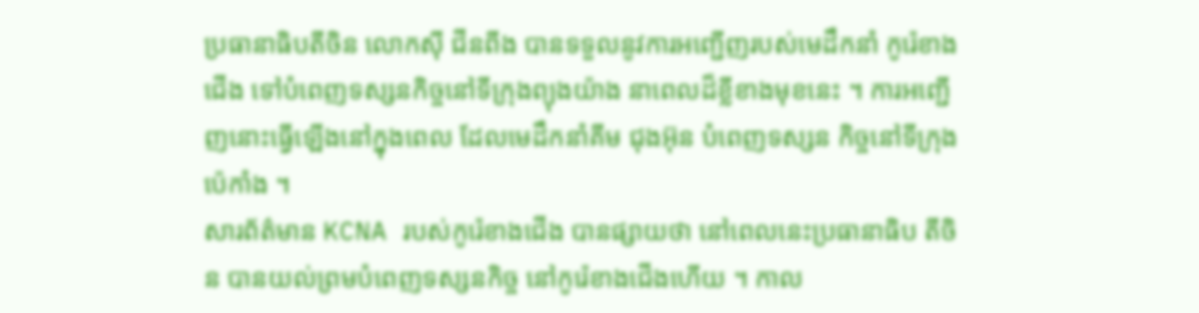ប្រធានាធិបតីចិន លោកស៊ី ជីនពីង បានទទួលនូវការអញ្ជើញរបស់មេដឹកនាំ កូរ៉េខាងជើង ទៅបំពេញទស្សនកិច្ចនៅទីក្រុងព្យុងយ៉ាង នាពេលដ៏ខ្លីខាងមុខនេះ ។ ការអញ្ជើញនោះធ្វើឡើងនៅក្នុងពេល ដែលមេដឹកនាំគីម ជុងអ៊ុន បំពេញទស្សន កិច្ចនៅទីក្រុងប៉េកាំង ។
សារព័ត៌មាន KCNA របស់កូរ៉េខាងជើង បានផ្សាយថា នៅពេលនេះប្រធានាធិប តីចិន បានយល់ព្រមបំពេញទស្សនកិច្ច នៅកូរ៉េខាងជើងហើយ ។ កាល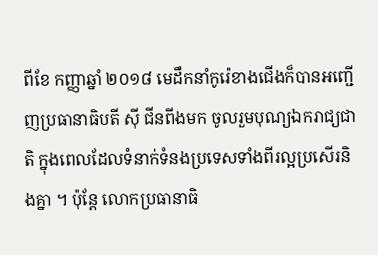ពីខែ កញ្ញាឆ្នាំ ២០១៨ មេដឹកនាំកូរ៉េខាងជើងក៏បានអញ្ជើញប្រធានាធិបតី ស៊ី ជីនពីងមក ចូលរួមបុណ្យឯករាជ្យជាតិ ក្នុងពេលដែលទំនាក់ទំនងប្រទេសទាំងពីរល្អប្រសើរនិងគ្នា ។ ប៉ុន្តែ លោកប្រធានាធិ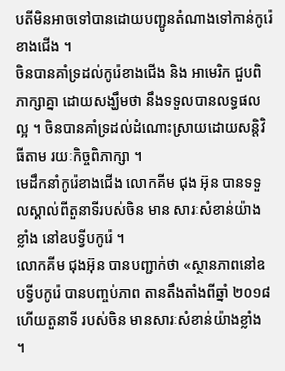បតីមិនអាចទៅបានដោយបញ្ជូនតំណាងទៅកាន់កូរ៉េខាងជើង ។
ចិនបានគាំទ្រដល់កូរ៉េខាងជើង និង អាមេរិក ជួបពិភាក្សាគ្នា ដោយសង្ឃឹមថា នឹងទទួលបានលទ្ធផលល្អ ។ ចិនបានគាំទ្រដល់ដំណោះស្រាយដោយសន្តិវិធីតាម រយៈកិច្ចពិភាក្សា ។
មេដឹកនាំកូរ៉េខាងជើង លោកគីម ជុង អ៊ុន បានទទួលស្គាល់ពីតួនាទីរបស់ចិន មាន សារៈសំខាន់យ៉ាងខ្លាំង នៅឧបទ្វីបកូរ៉េ ។
លោកគីម ជុងអ៊ុន បានបញ្ជាក់ថា «ស្ថានភាពនៅឧបទ្វីបកូរ៉េ បានបញ្ចប់ភាព តានតឹងតាំងពីឆ្នាំ ២០១៨ ហើយតួនាទី របស់ចិន មានសារៈសំខាន់យ៉ាងខ្លាំង ។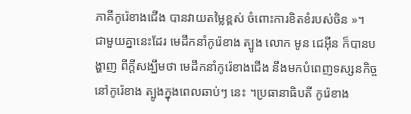ភាគីកូរ៉េខាងជើង បានវាយតម្លៃខ្ពស់ ចំពោះការខិតខំរបស់ចិន »។
ជាមួយគ្នានេះដែរ មេដឹកនាំកូរ៉េខាង ត្បូង លោក មូន ជេអុីន ក៏បានបង្ហាញ ពីក្តីសង្ឃឹមថា មេដឹកនាំកូរ៉េខាងជើង នឹងមកបំពេញទស្សនកិច្ច នៅកូរ៉េខាង ត្បូងក្នុងពេលឆាប់ៗ នេះ ។ប្រធានាធិបតី កូរ៉េខាង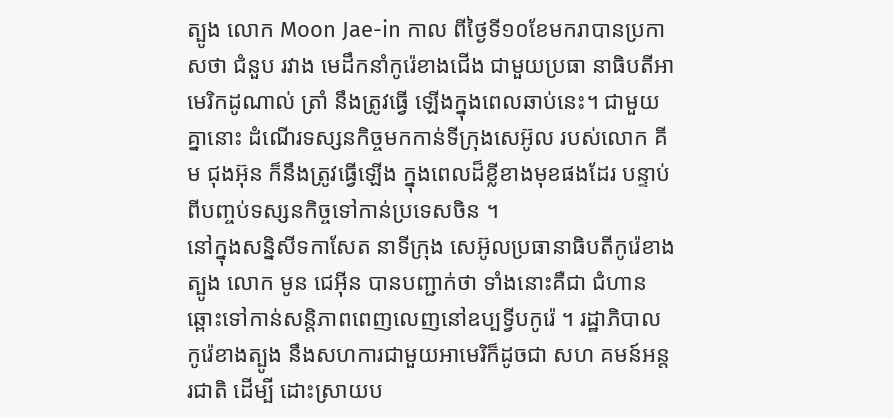ត្បូង លោក Moon Jae-in កាល ពីថ្ងៃទី១០ខែមករាបានប្រកាសថា ជំនួប រវាង មេដឹកនាំកូរ៉េខាងជើង ជាមួយប្រធា នាធិបតីអាមេរិកដូណាល់ ត្រាំ នឹងត្រូវធ្វើ ឡើងក្នុងពេលឆាប់នេះ។ ជាមួយគ្នានោះ ដំណើរទស្សនកិច្ចមកកាន់ទីក្រុងសេអ៊ូល របស់លោក គីម ជុងអ៊ុន ក៏នឹងត្រូវធ្វើឡើង ក្នុងពេលដ៏ខ្លីខាងមុខផងដែរ បន្ទាប់ពីបញ្ចប់ទស្សនកិច្ចទៅកាន់ប្រទេសចិន ។
នៅក្នុងសន្និសីទកាសែត នាទីក្រុង សេអ៊ូលប្រធានាធិបតីកូរ៉េខាងត្បូង លោក មូន ជេអុីន បានបញ្ជាក់ថា ទាំងនោះគឺជា ជំហានឆ្ពោះទៅកាន់សន្តិភាពពេញលេញនៅឧប្បទ្វីបកូរ៉េ ។ រដ្ឋាភិបាលកូរ៉េខាងត្បូង នឹងសហការជាមួយអាមេរិក៏ដូចជា សហ គមន៍អន្តរជាតិ ដើម្បី ដោះស្រាយប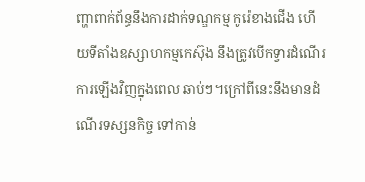ញ្ហាពាក់ព័ន្ធនឹងការដាក់ទណ្ឌកម្ម កូរ៉េខាងជើង ហើយទីតាំងឧស្សាហកម្មកេស៊ុង នឹងត្រូវបើកទ្វារដំណើរការឡើងវិញក្នុងពេល ឆាប់ៗ។ក្រៅពីនេះនឹងមានដំណើរទស្សនកិច្ច ទៅកាន់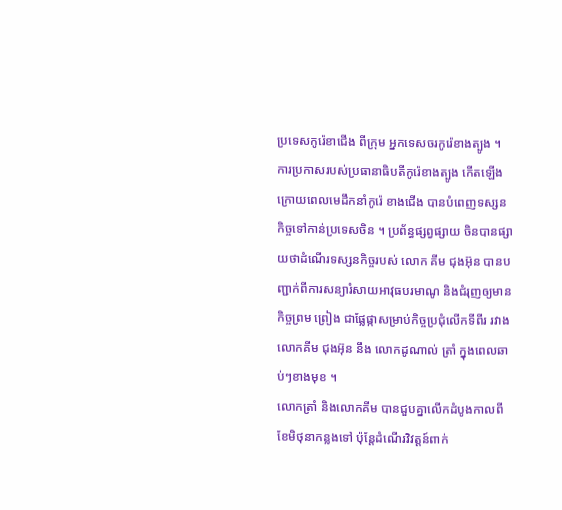ប្រទេសកូរ៉េខាជើង ពីក្រុម អ្នកទេសចរកូរ៉េខាងត្បូង ។
ការប្រកាសរបស់ប្រធានាធិបតីកូរ៉េខាងត្បូង កើតឡើង ក្រោយពេលមេដឹកនាំកូរ៉េ ខាងជើង បានបំពេញទស្សនកិច្ចទៅកាន់ប្រទេសចិន ។ ប្រព័ន្ធផ្សព្វផ្សាយ ចិនបានផ្សាយថាដំណើរទស្សនកិច្ចរបស់ លោក គីម ជុងអ៊ុន បានបញ្ជាក់ពីការសន្យារំសាយអាវុធបរមាណូ និងជំរុញឲ្យមានកិច្ចព្រម ព្រៀង ជាផ្លែផ្កាសម្រាប់កិច្ចប្រជុំលើកទីពីរ រវាងលោកគីម ជុងអ៊ុន នឹង លោកដូណាល់ ត្រាំ ក្នុងពេលឆាប់ៗខាងមុខ ។
លោកត្រាំ និងលោកគីម បានជួបគ្នាលើកដំបូងកាលពីខែមិថុនាកន្លងទៅ ប៉ុន្តែដំណើរវិវត្តន៍ពាក់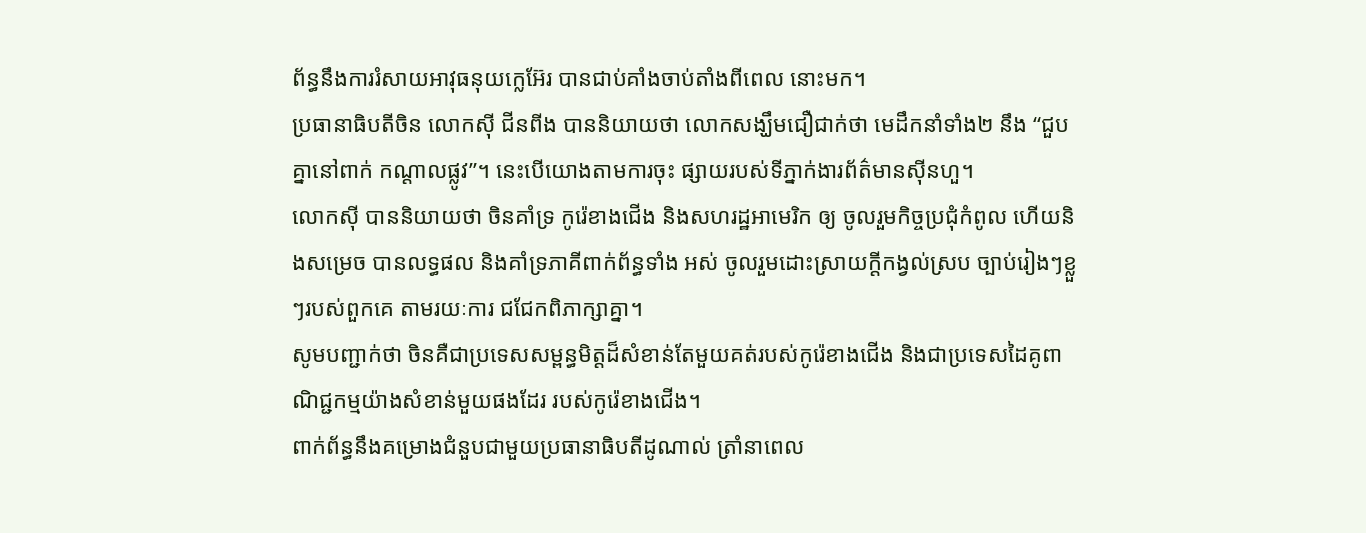ព័ន្ធនឹងការរំសាយអាវុធនុយក្លេអ៊ែរ បានជាប់គាំងចាប់តាំងពីពេល នោះមក។
ប្រធានាធិបតីចិន លោកសុី ជីនពីង បាននិយាយថា លោកសង្ឃឹមជឿជាក់ថា មេដឹកនាំទាំង២ នឹង “ជួបគ្នានៅពាក់ កណ្តាលផ្លូវ”។ នេះបើយោងតាមការចុះ ផ្សាយរបស់ទីភ្នាក់ងារព័ត៌មានស៊ីនហួ។
លោកសុី បាននិយាយថា ចិនគាំទ្រ កូរ៉េខាងជើង និងសហរដ្ឋអាមេរិក ឲ្យ ចូលរួមកិច្ចប្រជុំកំពូល ហើយនិងសម្រេច បានលទ្ធផល និងគាំទ្រភាគីពាក់ព័ន្ធទាំង អស់ ចូលរួមដោះស្រាយក្តីកង្វល់ស្រប ច្បាប់រៀងៗខ្លួៗរបស់ពួកគេ តាមរយៈការ ជជែកពិភាក្សាគ្នា។
សូមបញ្ជាក់ថា ចិនគឺជាប្រទេសសម្ពន្ធមិត្តដ៏សំខាន់តែមួយគត់របស់កូរ៉េខាងជើង និងជាប្រទេសដៃគូពាណិជ្ជកម្មយ៉ាងសំខាន់មួយផងដែរ របស់កូរ៉េខាងជើង។
ពាក់ព័ន្ធនឹងគម្រោងជំនួបជាមួយប្រធានាធិបតីដូណាល់ ត្រាំនាពេល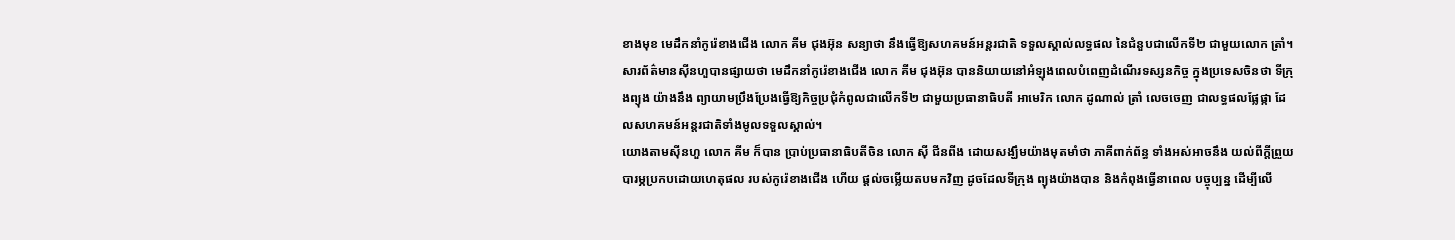ខាងមុខ មេដឹកនាំកូរ៉េខាងជើង លោក គីម ជុងអ៊ុន សន្យាថា នឹងធ្វើឱ្យសហគមន៍អន្តរជាតិ ទទួលស្គាល់លទ្ធផល នៃជំនួបជាលើកទី២ ជាមួយលោក ត្រាំ។
សារព័ត៌មានស៊ីនហួបានផ្សាយថា មេដឹកនាំកូរ៉េខាងជើង លោក គីម ជុងអ៊ុន បាននិយាយនៅអំឡុងពេលបំពេញដំណើរទស្សនកិច្ច ក្នុងប្រទេសចិនថា ទីក្រុងព្យុង យ៉ាងនឹង ព្យាយាមប្រឹងប្រែងធ្វើឱ្យកិច្ចប្រជុំកំពូលជាលើកទី២ ជាមួយប្រធានាធិបតី អាមេរិក លោក ដូណាល់ ត្រាំ លេចចេញ ជាលទ្ធផលផ្លែផ្កា ដែលសហគមន៍អន្តរជាតិទាំងមូលទទួលស្គាល់។
យោងតាមស៊ីនហួ លោក គីម ក៏បាន ប្រាប់ប្រធានាធិបតីចិន លោក ស៊ី ជីនពីង ដោយសង្ឃឹមយ៉ាងមុតមាំថា ភាគីពាក់ព័ន្ធ ទាំងអស់អាចនឹង យល់ពីក្ដីព្រួយបារម្ភប្រកបដោយហេតុផល របស់កូរ៉េខាងជើង ហើយ ផ្ដល់ចម្លើយតបមកវិញ ដូចដែលទីក្រុង ព្យុងយ៉ាងបាន និងកំពុងធ្វើនាពេល បច្ចុប្បន្ន ដើម្បីលើ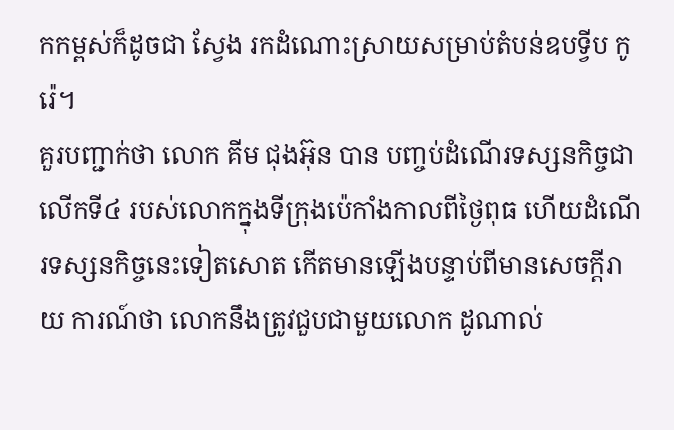កកម្ពស់ក៏ដូចជា ស្វែង រកដំណោះស្រាយសម្រាប់តំបន់ឧបទ្វីប កូរ៉េ។
គួរបញ្ជាក់ថា លោក គីម ជុងអ៊ុន បាន បញ្ចប់ដំណើរទស្សនកិច្ចជាលើកទី៤ របស់លោកក្នុងទីក្រុងប៉េកាំងកាលពីថ្ងៃពុធ ហើយដំណើរទស្សនកិច្ចនេះទៀតសោត កើតមានឡើងបន្ទាប់ពីមានសេចក្ដីរាយ ការណ៍ថា លោកនឹងត្រូវជួបជាមួយលោក ដូណាល់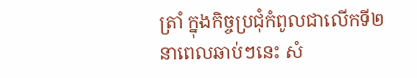ត្រាំ ក្នុងកិច្ចប្រជុំកំពូលជាលើកទី២នាពេលឆាប់ៗនេះ សំ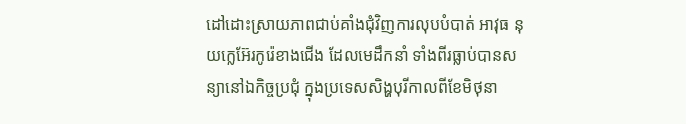ដៅដោះស្រាយភាពជាប់គាំងជុំវិញការលុបបំបាត់ អាវុធ នុយក្លេអ៊ែរកូរ៉េខាងជើង ដែលមេដឹកនាំ ទាំងពីរធ្លាប់បានសន្យានៅឯកិច្ចប្រជុំ ក្នុងប្រទេសសិង្ហបុរីកាលពីខែមិថុនា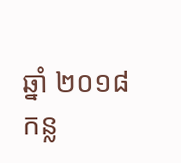ឆ្នាំ ២០១៨កន្ល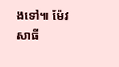ងទៅ៕ ម៉ែវ សាធី